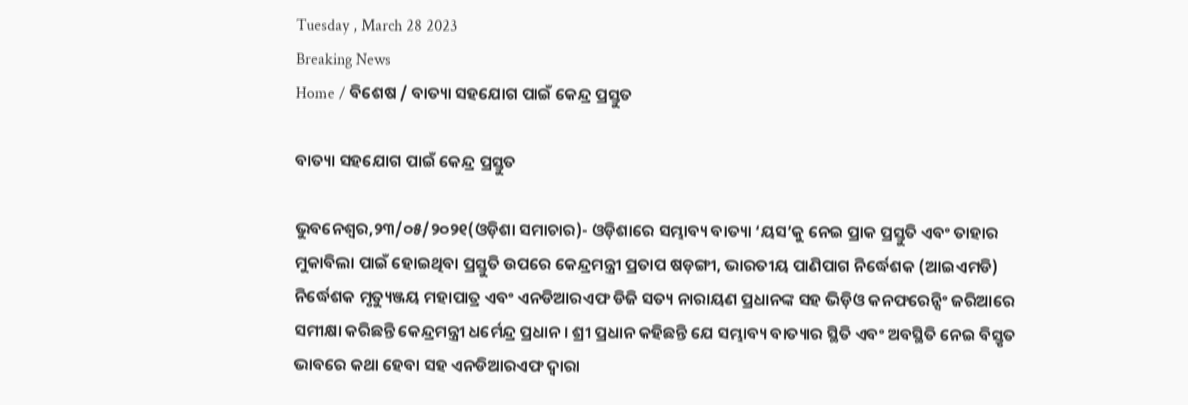Tuesday , March 28 2023
Breaking News
Home / ବିଶେଷ / ବାତ୍ୟା ସହଯୋଗ ପାଇଁ କେନ୍ଦ୍ର ପ୍ରସ୍ତୁତ

ବାତ୍ୟା ସହଯୋଗ ପାଇଁ କେନ୍ଦ୍ର ପ୍ରସ୍ତୁତ

ଭୁବନେଶ୍ୱର,୨୩/୦୫/୨୦୨୧(ଓଡ଼ିଶା ସମାଚାର)- ଓଡ଼ିଶାରେ ସମ୍ଭାବ୍ୟ ବାତ୍ୟା ‘ୟସ’କୁ ନେଇ ପ୍ରାକ ପ୍ରସ୍ତୁତି ଏବଂ ତାହାର ମୁକାବିଲା ପାଇଁ ହୋଇଥିବା ପ୍ରସ୍ତୁତି ଉପରେ କେନ୍ଦ୍ରମନ୍ତ୍ରୀ ପ୍ରତାପ ଷଡ଼ଙ୍ଗୀ, ଭାରତୀୟ ପାଣିପାଗ ନିର୍ଦ୍ଧେଶକ (ଆଇଏମଡି) ନିର୍ଦ୍ଧେଶକ ମୃତ୍ୟୁଞ୍ଜୟ ମହାପାତ୍ର ଏବଂ ଏନଡିଆରଏଫ ଡିଜି ସତ୍ୟ ନାରାୟଣ ପ୍ରଧାନଙ୍କ ସହ ଭିଡ଼ିଓ କନଫରେନ୍ସିଂ ଜରିଆରେ ସମୀକ୍ଷା କରିଛନ୍ତି କେନ୍ଦ୍ରମନ୍ତ୍ରୀ ଧର୍ମେନ୍ଦ୍ର ପ୍ରଧାନ । ଶ୍ରୀ ପ୍ରଧାନ କହିଛନ୍ତି ଯେ ସମ୍ଭାବ୍ୟ ବାତ୍ୟାର ସ୍ଥିତି ଏବଂ ଅବସ୍ଥିତି ନେଇ ବିସ୍ତୃତ ଭାବରେ କଥା ହେବା ସହ ଏନଡିଆରଏଫ ଦ୍ୱାରା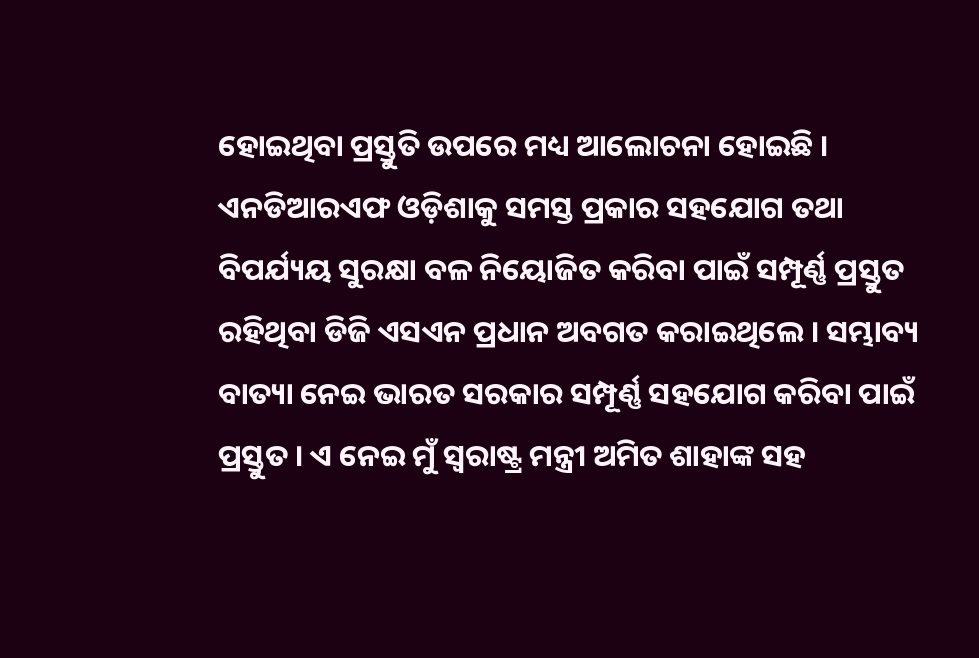ହୋଇଥିବା ପ୍ରସ୍ତୁତି ଉପରେ ମଧ୍ୟ ଆଲୋଚନା ହୋଇଛି । ଏନଡିଆରଏଫ ଓଡ଼ିଶାକୁ ସମସ୍ତ ପ୍ରକାର ସହଯୋଗ ତଥା ବିପର୍ଯ୍ୟୟ ସୁରକ୍ଷା ବଳ ନିୟୋଜିତ କରିବା ପାଇଁ ସମ୍ପୂର୍ଣ୍ଣ ପ୍ରସ୍ତୁତ ରହିଥିବା ଡିଜି ଏସଏନ ପ୍ରଧାନ ଅବଗତ କରାଇଥିଲେ । ସମ୍ଭାବ୍ୟ ବାତ୍ୟା ନେଇ ଭାରତ ସରକାର ସମ୍ପୂର୍ଣ୍ଣ ସହଯୋଗ କରିବା ପାଇଁ ପ୍ରସ୍ତୁତ । ଏ ନେଇ ମୁଁ ସ୍ୱରାଷ୍ଟ୍ର ମନ୍ତ୍ରୀ ଅମିତ ଶାହାଙ୍କ ସହ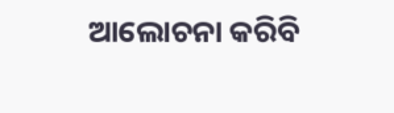ଆଲୋଚନା କରିବି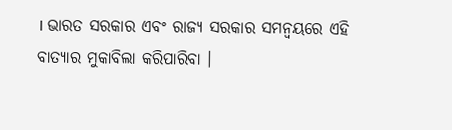। ଭାରତ ସରକାର ଏବଂ ରାଜ୍ୟ ସରକାର ସମନ୍ୱୟରେ ଏହି ବାତ୍ୟାର ମୁକାବିଲା କରିପାରିବା ।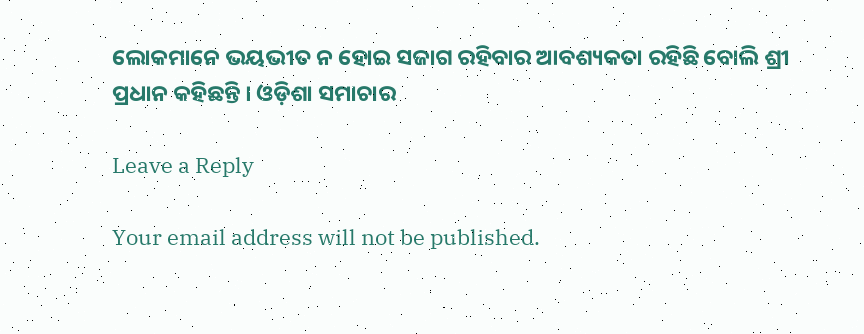ଲୋକମାନେ ଭୟଭୀତ ନ ହୋଇ ସଜାଗ ରହିବାର ଆବଶ୍ୟକତା ରହିଛି ବୋଲି ଶ୍ରୀ ପ୍ରଧାନ କହିଛନ୍ତି । ଓଡ଼ିଶା ସମାଚାର

Leave a Reply

Your email address will not be published.